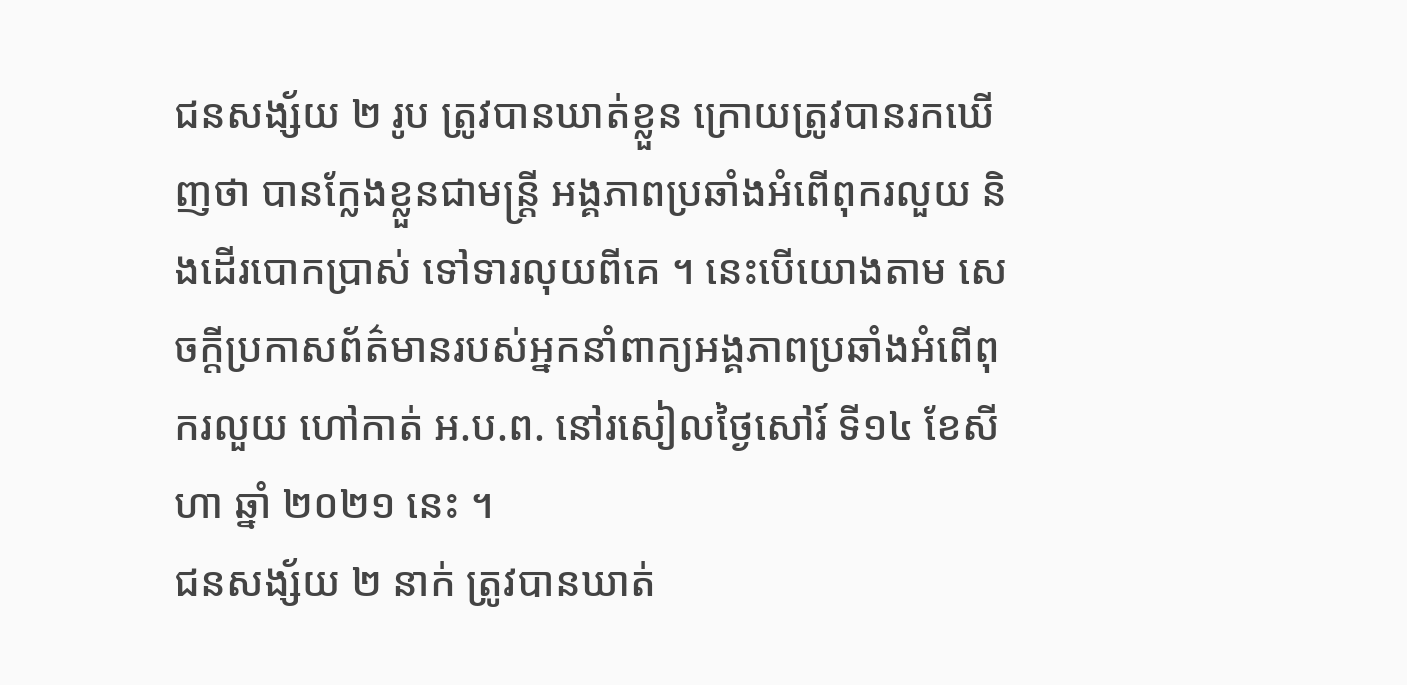ជនសង្ស័យ ២ រូប ត្រូវបានឃាត់ខ្លួន ក្រោយត្រូវបានរកឃើញថា បានក្លែងខ្លួនជាមន្ត្រី អង្គភាពប្រឆាំងអំពើពុករលួយ និងដើរបោកប្រាស់ ទៅទារលុយពីគេ ។ នេះបើយោងតាម សេចក្តីប្រកាសព័ត៌មានរបស់អ្នកនាំពាក្យអង្គភាពប្រឆាំងអំពើពុករលួយ ហៅកាត់ អ.ប.ព. នៅរសៀលថ្ងៃសៅរ៍ ទី១៤ ខែសីហា ឆ្នាំ ២០២១ នេះ ។
ជនសង្ស័យ ២ នាក់ ត្រូវបានឃាត់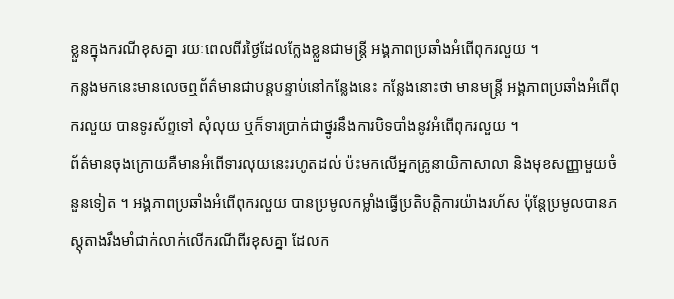ខ្លួនក្នុងករណីខុសគ្នា រយៈពេលពីរថ្ងៃដែលក្លែងខ្លួនជាមន្ត្រី អង្គភាពប្រឆាំងអំពើពុករលួយ ។
កន្លងមកនេះមានលេចឮព័ត៌មានជាបន្តបន្ទាប់នៅកន្លែងនេះ កន្លែងនោះថា មានមន្ត្រី អង្គភាពប្រឆាំងអំពើពុករលួយ បានទូរស័ព្ទទៅ សុំលុយ ឬក៏ទារប្រាក់ជាថ្នូរនឹងការបិទបាំងនូវអំពើពុករលួយ ។
ព័ត៌មានចុងក្រោយគឺមានអំពើទារលុយនេះរហូតដល់ ប៉ះមកលើអ្នកគ្រូនាយិកាសាលា និងមុខសញ្ញាមួយចំនួនទៀត ។ អង្គភាពប្រឆាំងអំពើពុករលួយ បានប្រមូលកម្លាំងធ្វើប្រតិបត្តិការយ៉ាងរហ័ស ប៉ុន្តែប្រមូលបានភស្តុតាងរឹងមាំជាក់លាក់លើករណីពីរខុសគ្នា ដែលក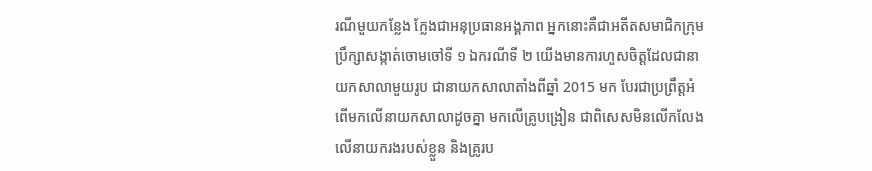រណីមួយកន្លែង ក្លែងជាអនុប្រធានអង្គភាព អ្នកនោះគឺជាអតីតសមាជិកក្រុមប្រឹក្សាសង្កាត់ចោមចៅទី ១ ឯករណីទី ២ យើងមានការហួសចិត្តដែលជានាយកសាលាមួយរូប ជានាយកសាលាតាំងពីឆ្នាំ 2015 មក បែរជាប្រព្រឹត្តអំពើមកលើនាយកសាលាដូចគ្នា មកលើគ្រូបង្រៀន ជាពិសេសមិនលើកលែងលើនាយករងរបស់ខ្លួន និងគ្រូរប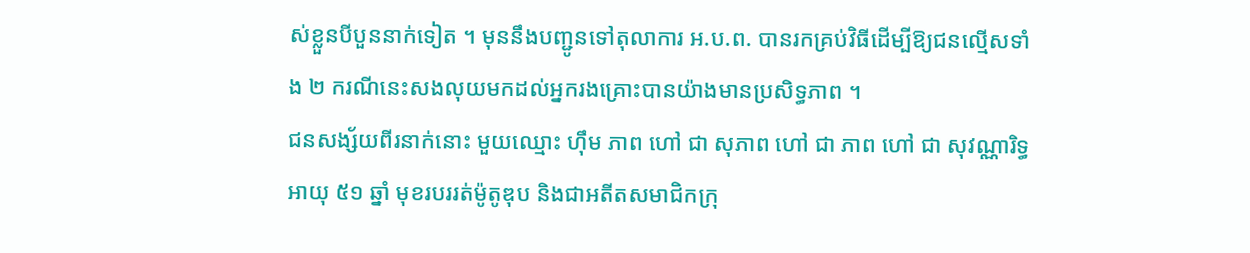ស់ខ្លួនបីបួននាក់ទៀត ។ មុននឹងបញ្ជូនទៅតុលាការ អ.ប.ព. បានរកគ្រប់វិធីដើម្បីឱ្យជនល្មើសទាំង ២ ករណីនេះសងលុយមកដល់អ្នករងគ្រោះបានយ៉ាងមានប្រសិទ្ធភាព ។
ជនសង្ស័យពីរនាក់នោះ មួយឈ្មោះ ហ៊ឹម ភាព ហៅ ជា សុភាព ហៅ ជា ភាព ហៅ ជា សុវណ្ណារិទ្ធ អាយុ ៥១ ឆ្នាំ មុខរបររត់ម៉ូតូឌុប និងជាអតីតសមាជិកក្រុ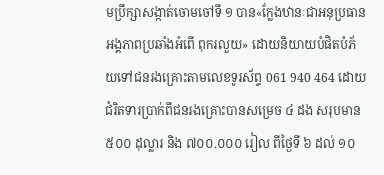មប្រឹក្សាសង្កាត់ចោមចៅទី ១ បាន«ក្លែងឋានៈជាអនុប្រធានអង្គភាពប្រឆាំងអំពើ ពុករលួយ» ដោយនិយាយបំផិតបំភ័យទៅជនរងគ្រោះតាមលេខទូរស័ព្ទ 061 940 464 ដោយជំរិតទារប្រាក់ពីជនរងគ្រោះបានសម្រេច ៤ ដង សរុបមាន ៥០០ ដុល្លារ និង ៧០០.០០០ រៀល ពីថ្ងៃទី ៦ ដល់ ១០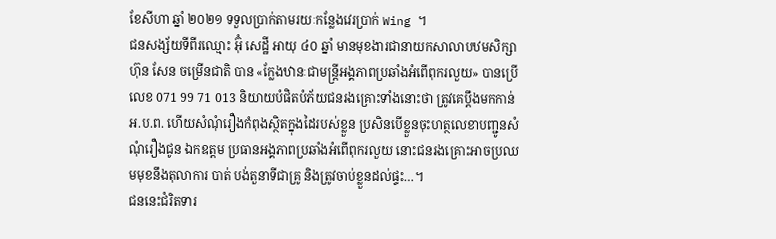ខែសីហា ឆ្នាំ ២០២១ ទទួលប្រាក់តាមរយៈកន្លែងវេរប្រាក់ Wing ។
ជនសង្ស័យទីពីរឈ្មោះ អ៊ុំ សេដ្ឋី អាយុ ៤០ ឆ្នាំ មានមុខងារជានាយកសាលាបឋមសិក្សា ហ៊ុន សែន ចម្រើនជាតិ បាន «ក្លែងឋានៈជាមន្ត្រីអង្គភាពប្រឆាំងអំពើពុករលួយ» បានប្រើលេខ 071 99 71 013 និយាយបំផិតបំភ័យជនរងគ្រោះទាំងនោះថា ត្រូវគេប្តឹងមកកាន់ អ.ប.ព. ហើយសំណុំរឿងកំពុងស្ថិតក្នុងដៃរបស់ខ្លួន ប្រសិនបើខ្លួនចុះហត្ថលេខាបញ្ជូនសំណុំរឿងជូន ឯកឧត្តម ប្រធានអង្គភាពប្រឆាំងអំពើពុករលួយ នោះជនរងគ្រោះអាចប្រឈមមុខនឹងតុលាការ បាត់ បង់តួនាទីជាគ្រូ និងត្រូវចាប់ខ្លួនដល់ផ្ទះ…។
ជននេះជំរិតទារ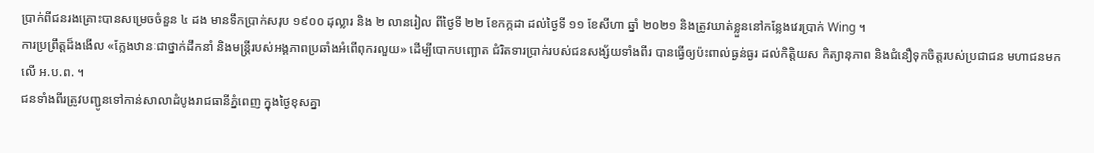ប្រាក់ពីជនរងគ្រោះបានសម្រេចចំនួន ៤ ដង មានទឹកប្រាក់សរុប ១៩០០ ដុល្លារ និង ២ លានរៀល ពីថ្ងៃទី ២២ ខែកក្កដា ដល់ថ្ងៃទី ១១ ខែសីហា ឆ្នាំ ២០២១ និងត្រូវឃាត់ខ្លួននៅកន្លែងវេរប្រាក់ Wing ។
ការប្រព្រឹត្តដ៏ងងើល «ក្លែងឋានៈជាថ្នាក់ដឹកនាំ និងមន្ត្រីរបស់អង្គភាពប្រឆាំងអំពើពុករលួយ» ដើម្បីបោកបញ្ឆោត ជំរិតទារប្រាក់របស់ជនសង្ស័យទាំងពីរ បានធ្វើឲ្យប៉ះពាល់ធ្ងន់ធ្ងរ ដល់កិត្តិយស កិត្យានុភាព និងជំនឿទុកចិត្តរបស់ប្រជាជន មហាជនមកលើ អ.ប.ព. ។
ជនទាំងពីរត្រូវបញ្ជូនទៅកាន់សាលាដំបូងរាជធានីភ្នំពេញ ក្នុងថ្ងៃខុសគ្នា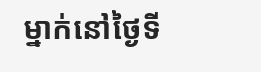ម្នាក់នៅថ្ងៃទី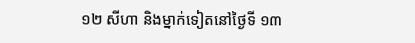១២ សីហា និងម្នាក់ទៀតនៅថ្ងៃទី ១៣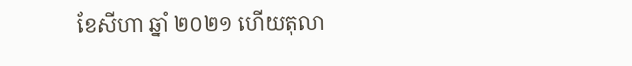ខែសីហា ឆ្នាំ ២០២១ ហើយតុលា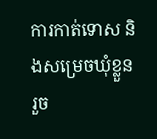ការកាត់ទោស និងសម្រេចឃុំខ្លួនរួច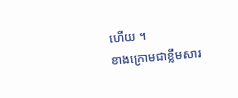ហើយ ។
ខាងក្រោមជាខ្លឹមសារ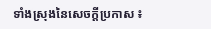ទាំងស្រុងនៃសេចក្តីប្រកាស ៖